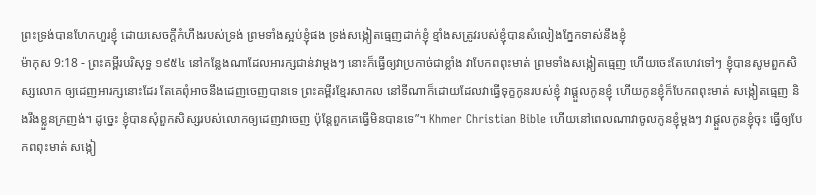ព្រះទ្រង់បានហែកហួរខ្ញុំ ដោយសេចក្ដីកំហឹងរបស់ទ្រង់ ព្រមទាំងស្អប់ខ្ញុំផង ទ្រង់សង្កៀតធ្មេញដាក់ខ្ញុំ ខ្មាំងសត្រូវរបស់ខ្ញុំបានសំលៀងភ្នែកទាស់នឹងខ្ញុំ
ម៉ាកុស 9:18 - ព្រះគម្ពីរបរិសុទ្ធ ១៩៥៤ នៅកន្លែងណាដែលអារក្សជាន់វាម្តងៗ នោះក៏ធ្វើឲ្យវាប្រកាច់ជាខ្លាំង វាបែកពពុះមាត់ ព្រមទាំងសង្កៀតធ្មេញ ហើយចេះតែហេវទៅៗ ខ្ញុំបានសូមពួកសិស្សលោក ឲ្យដេញអារក្សនោះដែរ តែគេពុំអាចនឹងដេញចេញបានទេ ព្រះគម្ពីរខ្មែរសាកល នៅទីណាក៏ដោយដែលវាធ្វើទុក្ខកូនរបស់ខ្ញុំ វាផ្ដួលកូនខ្ញុំ ហើយកូនខ្ញុំក៏បែកពពុះមាត់ សង្កៀតធ្មេញ និងរឹងខ្លួនក្រញង់។ ដូច្នេះ ខ្ញុំបានសុំពួកសិស្សរបស់លោកឲ្យដេញវាចេញ ប៉ុន្តែពួកគេធ្វើមិនបានទេ”។ Khmer Christian Bible ហើយនៅពេលណាវាចូលកូនខ្ញុំម្ដងៗ វាផ្ដួលកូនខ្ញុំចុះ ធ្វើឲ្យបែកពពុះមាត់ សង្កៀ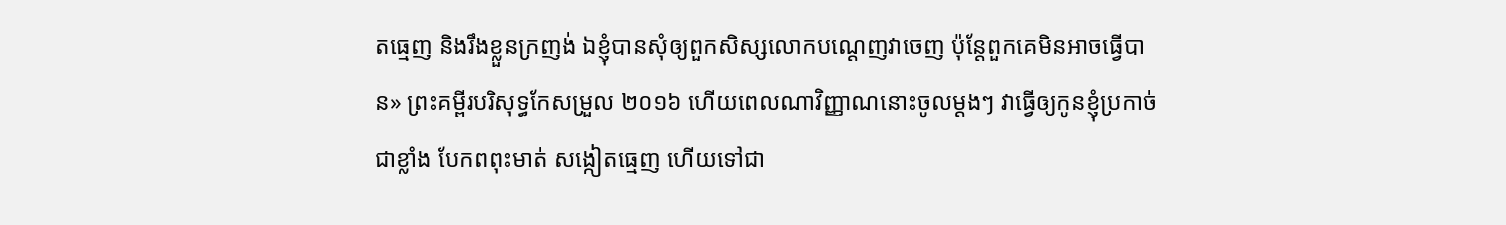តធ្មេញ និងរឹងខ្លួនក្រញង់ ឯខ្ញុំបានសុំឲ្យពួកសិស្សលោកបណ្ដេញវាចេញ ប៉ុន្ដែពួកគេមិនអាចធ្វើបាន» ព្រះគម្ពីរបរិសុទ្ធកែសម្រួល ២០១៦ ហើយពេលណាវិញ្ញាណនោះចូលម្តងៗ វាធ្វើឲ្យកូនខ្ញុំប្រកាច់ជាខ្លាំង បែកពពុះមាត់ សង្កៀតធ្មេញ ហើយទៅជា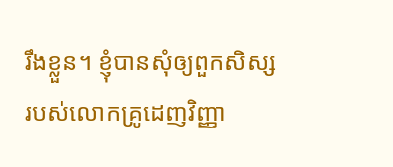រឹងខ្លួន។ ខ្ញុំបានសុំឲ្យពួកសិស្សរបស់លោកគ្រូដេញវិញ្ញា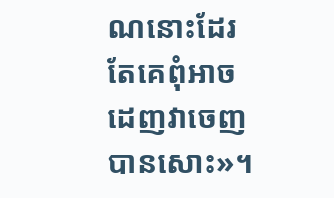ណនោះដែរ តែគេពុំអាចដេញវាចេញបានសោះ»។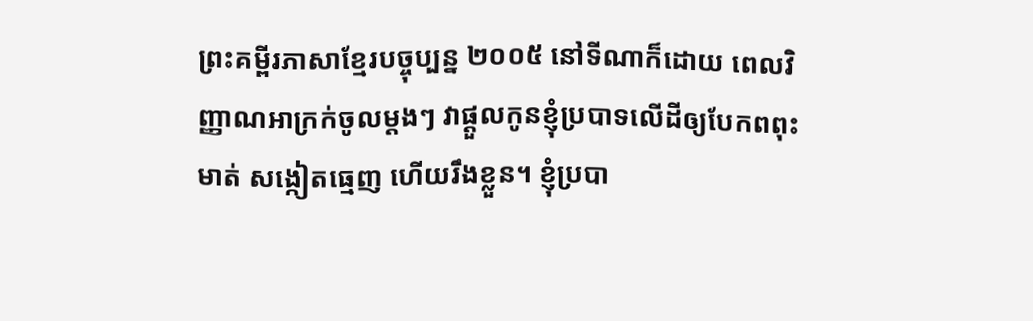ព្រះគម្ពីរភាសាខ្មែរបច្ចុប្បន្ន ២០០៥ នៅទីណាក៏ដោយ ពេលវិញ្ញាណអាក្រក់ចូលម្ដងៗ វាផ្ដួលកូនខ្ញុំប្របាទលើដីឲ្យបែកពពុះមាត់ សង្កៀតធ្មេញ ហើយរឹងខ្លួន។ ខ្ញុំប្របា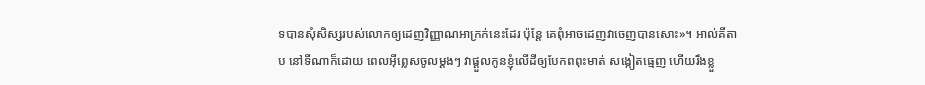ទបានសុំសិស្សរបស់លោកឲ្យដេញវិញ្ញាណអាក្រក់នេះដែរ ប៉ុន្តែ គេពុំអាចដេញវាចេញបានសោះ»។ អាល់គីតាប នៅទីណាក៏ដោយ ពេលអ៊ីព្លេសចូលម្ដងៗ វាផ្ដួលកូនខ្ញុំលើដីឲ្យបែកពពុះមាត់ សង្កៀតធ្មេញ ហើយរឹងខ្លួ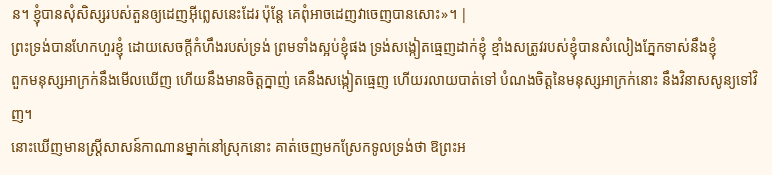ន។ ខ្ញុំបានសុំសិស្សរបស់តួនឲ្យដេញអ៊ីព្លេសនេះដែរ ប៉ុន្ដែ គេពុំអាចដេញវាចេញបានសោះ»។ |
ព្រះទ្រង់បានហែកហួរខ្ញុំ ដោយសេចក្ដីកំហឹងរបស់ទ្រង់ ព្រមទាំងស្អប់ខ្ញុំផង ទ្រង់សង្កៀតធ្មេញដាក់ខ្ញុំ ខ្មាំងសត្រូវរបស់ខ្ញុំបានសំលៀងភ្នែកទាស់នឹងខ្ញុំ
ពួកមនុស្សអាក្រក់នឹងមើលឃើញ ហើយនឹងមានចិត្តក្នាញ់ គេនឹងសង្កៀតធ្មេញ ហើយរលាយបាត់ទៅ បំណងចិត្តនៃមនុស្សអាក្រក់នោះ នឹងវិនាសសូន្យទៅវិញ។
នោះឃើញមានស្ត្រីសាសន៍កាណានម្នាក់នៅស្រុកនោះ គាត់ចេញមកស្រែកទូលទ្រង់ថា ឱព្រះអ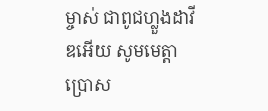ម្ចាស់ ជាពូជហ្លួងដាវីឌអើយ សូមមេត្តាប្រោស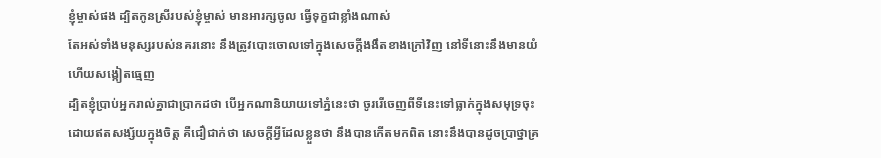ខ្ញុំម្ចាស់ផង ដ្បិតកូនស្រីរបស់ខ្ញុំម្ចាស់ មានអារក្សចូល ធ្វើទុក្ខជាខ្លាំងណាស់
តែអស់ទាំងមនុស្សរបស់នគរនោះ នឹងត្រូវបោះចោលទៅក្នុងសេចក្ដីងងឹតខាងក្រៅវិញ នៅទីនោះនឹងមានយំ ហើយសង្កៀតធ្មេញ
ដ្បិតខ្ញុំប្រាប់អ្នករាល់គ្នាជាប្រាកដថា បើអ្នកណានិយាយទៅភ្នំនេះថា ចូររើចេញពីទីនេះទៅធ្លាក់ក្នុងសមុទ្រចុះ ដោយឥតសង្ស័យក្នុងចិត្ត គឺជឿជាក់ថា សេចក្ដីអ្វីដែលខ្លួនថា នឹងបានកើតមកពិត នោះនឹងបានដូចប្រាថ្នាគ្រ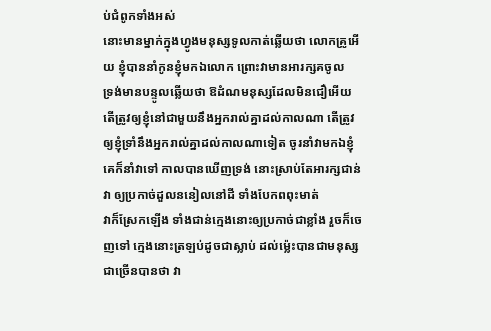ប់ជំពូកទាំងអស់
នោះមានម្នាក់ក្នុងហ្វូងមនុស្សទូលកាត់ឆ្លើយថា លោកគ្រូអើយ ខ្ញុំបាននាំកូនខ្ញុំមកឯលោក ព្រោះវាមានអារក្សគចូល
ទ្រង់មានបន្ទូលឆ្លើយថា ឱដំណមនុស្សដែលមិនជឿអើយ តើត្រូវឲ្យខ្ញុំនៅជាមួយនឹងអ្នករាល់គ្នាដល់កាលណា តើត្រូវឲ្យខ្ញុំទ្រាំនឹងអ្នករាល់គ្នាដល់កាលណាទៀត ចូរនាំវាមកឯខ្ញុំ
គេក៏នាំវាទៅ កាលបានឃើញទ្រង់ នោះស្រាប់តែអារក្សជាន់វា ឲ្យប្រកាច់ដួលននៀលនៅដី ទាំងបែកពពុះមាត់
វាក៏ស្រែកឡើង ទាំងជាន់ក្មេងនោះឲ្យប្រកាច់ជាខ្លាំង រួចក៏ចេញទៅ ក្មេងនោះត្រឡប់ដូចជាស្លាប់ ដល់ម៉្លេះបានជាមនុស្សជាច្រើនបានថា វា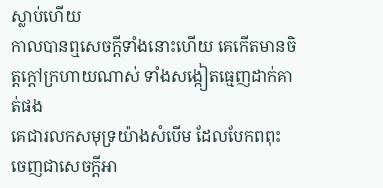ស្លាប់ហើយ
កាលបានឮសេចក្ដីទាំងនោះហើយ គេកើតមានចិត្តក្តៅក្រហាយណាស់ ទាំងសង្កៀតធ្មេញដាក់គាត់ផង
គេជារលកសមុទ្រយ៉ាងសំបើម ដែលបែកពពុះ ចេញជាសេចក្ដីអា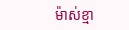ម៉ាស់ខ្មា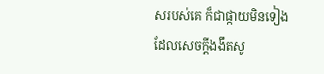សរបស់គេ ក៏ជាផ្កាយមិនទៀង ដែលសេចក្ដីងងឹតសូ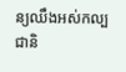ន្យឈឹងអស់កល្បជានិ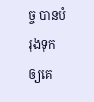ច្ច បានបំរុងទុកឲ្យគេ